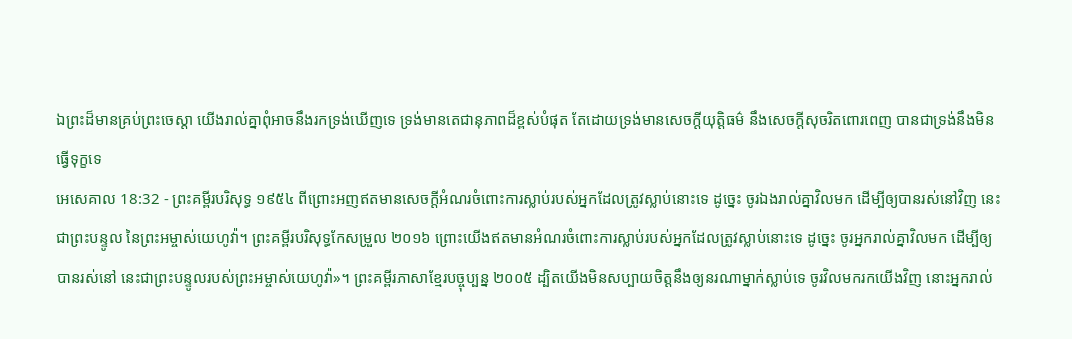ឯព្រះដ៏មានគ្រប់ព្រះចេស្តា យើងរាល់គ្នាពុំអាចនឹងរកទ្រង់ឃើញទេ ទ្រង់មានតេជានុភាពដ៏ខ្ពស់បំផុត តែដោយទ្រង់មានសេចក្ដីយុត្តិធម៌ នឹងសេចក្ដីសុចរិតពោរពេញ បានជាទ្រង់នឹងមិនធ្វើទុក្ខទេ
អេសេគាល 18:32 - ព្រះគម្ពីរបរិសុទ្ធ ១៩៥៤ ពីព្រោះអញឥតមានសេចក្ដីអំណរចំពោះការស្លាប់របស់អ្នកដែលត្រូវស្លាប់នោះទេ ដូច្នេះ ចូរឯងរាល់គ្នាវិលមក ដើម្បីឲ្យបានរស់នៅវិញ នេះជាព្រះបន្ទូល នៃព្រះអម្ចាស់យេហូវ៉ា។ ព្រះគម្ពីរបរិសុទ្ធកែសម្រួល ២០១៦ ព្រោះយើងឥតមានអំណរចំពោះការស្លាប់របស់អ្នកដែលត្រូវស្លាប់នោះទេ ដូច្នេះ ចូរអ្នករាល់គ្នាវិលមក ដើម្បីឲ្យបានរស់នៅ នេះជាព្រះបន្ទូលរបស់ព្រះអម្ចាស់យេហូវ៉ា»។ ព្រះគម្ពីរភាសាខ្មែរបច្ចុប្បន្ន ២០០៥ ដ្បិតយើងមិនសប្បាយចិត្តនឹងឲ្យនរណាម្នាក់ស្លាប់ទេ ចូរវិលមករកយើងវិញ នោះអ្នករាល់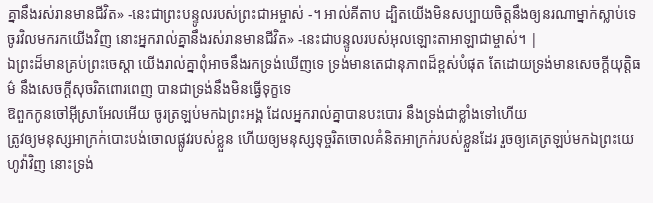គ្នានឹងរស់រានមានជីវិត» -នេះជាព្រះបន្ទូលរបស់ព្រះជាអម្ចាស់ -។ អាល់គីតាប ដ្បិតយើងមិនសប្បាយចិត្តនឹងឲ្យនរណាម្នាក់ស្លាប់ទេ ចូរវិលមករកយើងវិញ នោះអ្នករាល់គ្នានឹងរស់រានមានជីវិត» -នេះជាបន្ទូលរបស់អុលឡោះតាអាឡាជាម្ចាស់។ |
ឯព្រះដ៏មានគ្រប់ព្រះចេស្តា យើងរាល់គ្នាពុំអាចនឹងរកទ្រង់ឃើញទេ ទ្រង់មានតេជានុភាពដ៏ខ្ពស់បំផុត តែដោយទ្រង់មានសេចក្ដីយុត្តិធម៌ នឹងសេចក្ដីសុចរិតពោរពេញ បានជាទ្រង់នឹងមិនធ្វើទុក្ខទេ
ឱពួកកូនចៅអ៊ីស្រាអែលអើយ ចូរត្រឡប់មកឯព្រះអង្គ ដែលអ្នករាល់គ្នាបានបះបោរ នឹងទ្រង់ជាខ្លាំងទៅហើយ
ត្រូវឲ្យមនុស្សអាក្រក់បោះបង់ចោលផ្លូវរបស់ខ្លួន ហើយឲ្យមនុស្សទុច្ចរិតចោលគំនិតអាក្រក់របស់ខ្លួនដែរ រួចឲ្យគេត្រឡប់មកឯព្រះយេហូវ៉ាវិញ នោះទ្រង់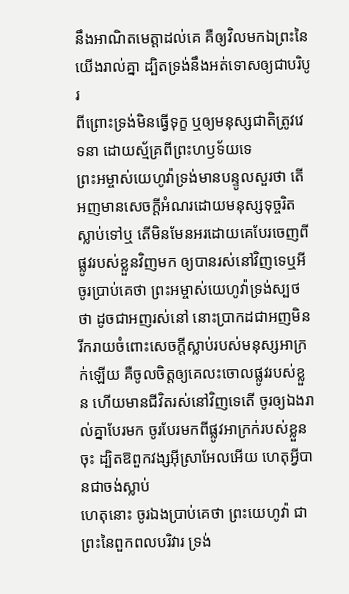នឹងអាណិតមេត្តាដល់គេ គឺឲ្យវិលមកឯព្រះនៃយើងរាល់គ្នា ដ្បិតទ្រង់នឹងអត់ទោសឲ្យជាបរិបូរ
ពីព្រោះទ្រង់មិនធ្វើទុក្ខ ឬឲ្យមនុស្សជាតិត្រូវវេទនា ដោយស្ម័គ្រពីព្រះហឫទ័យទេ
ព្រះអម្ចាស់យេហូវ៉ាទ្រង់មានបន្ទូលសួរថា តើអញមានសេចក្ដីអំណរដោយមនុស្សទុច្ចរិតស្លាប់ទៅឬ តើមិនមែនអរដោយគេបែរចេញពីផ្លូវរបស់ខ្លួនវិញមក ឲ្យបានរស់នៅវិញទេឬអី
ចូរប្រាប់គេថា ព្រះអម្ចាស់យេហូវ៉ាទ្រង់ស្បថថា ដូចជាអញរស់នៅ នោះប្រាកដជាអញមិនរីករាយចំពោះសេចក្ដីស្លាប់របស់មនុស្សអាក្រក់ឡើយ គឺចូលចិត្តឲ្យគេលះចោលផ្លូវរបស់ខ្លួន ហើយមានជីវិតរស់នៅវិញទេតើ ចូរឲ្យឯងរាល់គ្នាបែរមក ចូរបែរមកពីផ្លូវអាក្រក់របស់ខ្លួនចុះ ដ្បិតឱពួកវង្សអ៊ីស្រាអែលអើយ ហេតុអ្វីបានជាចង់ស្លាប់
ហេតុនោះ ចូរឯងប្រាប់គេថា ព្រះយេហូវ៉ា ជាព្រះនៃពួកពលបរិវារ ទ្រង់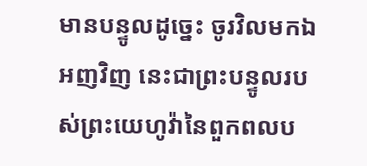មានបន្ទូលដូច្នេះ ចូរវិលមកឯអញវិញ នេះជាព្រះបន្ទូលរបស់ព្រះយេហូវ៉ានៃពួកពលប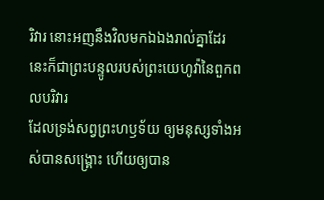រិវារ នោះអញនឹងវិលមកឯឯងរាល់គ្នាដែរ នេះក៏ជាព្រះបន្ទូលរបស់ព្រះយេហូវ៉ានៃពួកពលបរិវារ
ដែលទ្រង់សព្វព្រះហឫទ័យ ឲ្យមនុស្សទាំងអស់បានសង្គ្រោះ ហើយឲ្យបាន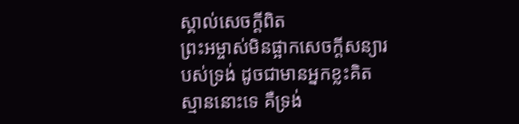ស្គាល់សេចក្ដីពិត
ព្រះអម្ចាស់មិនផ្អាកសេចក្ដីសន្យារបស់ទ្រង់ ដូចជាមានអ្នកខ្លះគិតស្មាននោះទេ គឺទ្រង់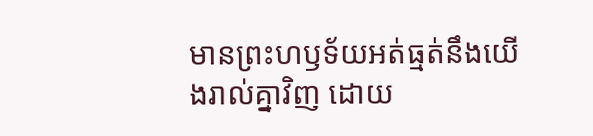មានព្រះហឫទ័យអត់ធ្មត់នឹងយើងរាល់គ្នាវិញ ដោយ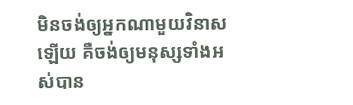មិនចង់ឲ្យអ្នកណាមួយវិនាសឡើយ គឺចង់ឲ្យមនុស្សទាំងអស់បាន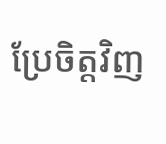ប្រែចិត្តវិញ